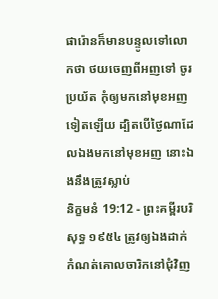ផារ៉ោនក៏មានបន្ទូលទៅលោកថា ថយចេញពីអញទៅ ចូរប្រយ័ត កុំឲ្យមកនៅមុខអញទៀតឡើយ ដ្បិតបើថ្ងៃណាដែលឯងមកនៅមុខអញ នោះឯងនឹងត្រូវស្លាប់
និក្ខមនំ 19:12 - ព្រះគម្ពីរបរិសុទ្ធ ១៩៥៤ ត្រូវឲ្យឯងដាក់កំណត់គោលចារិកនៅជុំវិញ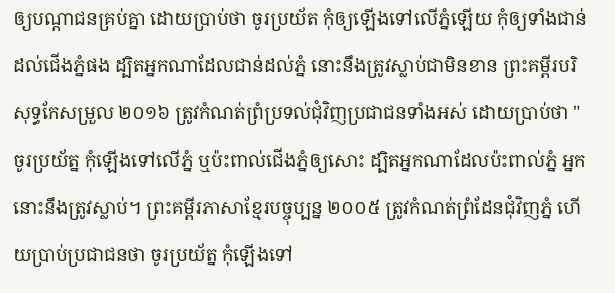ឲ្យបណ្តាជនគ្រប់គ្នា ដោយប្រាប់ថា ចូរប្រយ័ត កុំឲ្យឡើងទៅលើភ្នំឡើយ កុំឲ្យទាំងជាន់ដល់ជើងភ្នំផង ដ្បិតអ្នកណាដែលជាន់ដល់ភ្នំ នោះនឹងត្រូវស្លាប់ជាមិនខាន ព្រះគម្ពីរបរិសុទ្ធកែសម្រួល ២០១៦ ត្រូវកំណត់ព្រំប្រទល់ជុំវិញប្រជាជនទាំងអស់ ដោយប្រាប់ថា "ចូរប្រយ័ត្ន កុំឡើងទៅលើភ្នំ ឬប៉ះពាល់ជើងភ្នំឲ្យសោះ ដ្បិតអ្នកណាដែលប៉ះពាល់ភ្នំ អ្នកនោះនឹងត្រូវស្លាប់។ ព្រះគម្ពីរភាសាខ្មែរបច្ចុប្បន្ន ២០០៥ ត្រូវកំណត់ព្រំដែនជុំវិញភ្នំ ហើយប្រាប់ប្រជាជនថា ចូរប្រយ័ត្ន កុំឡើងទៅ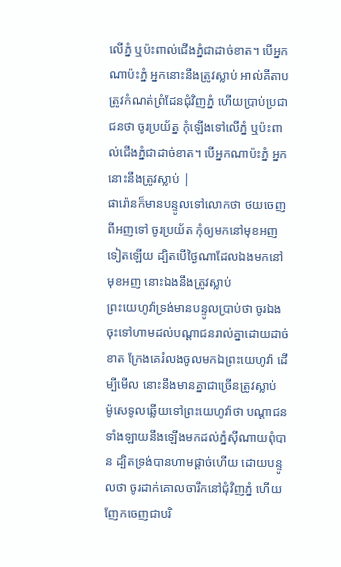លើភ្នំ ឬប៉ះពាល់ជើងភ្នំជាដាច់ខាត។ បើអ្នកណាប៉ះភ្នំ អ្នកនោះនឹងត្រូវស្លាប់ អាល់គីតាប ត្រូវកំណត់ព្រំដែនជុំវិញភ្នំ ហើយប្រាប់ប្រជាជនថា ចូរប្រយ័ត្ន កុំឡើងទៅលើភ្នំ ឬប៉ះពាល់ជើងភ្នំជាដាច់ខាត។ បើអ្នកណាប៉ះភ្នំ អ្នកនោះនឹងត្រូវស្លាប់ |
ផារ៉ោនក៏មានបន្ទូលទៅលោកថា ថយចេញពីអញទៅ ចូរប្រយ័ត កុំឲ្យមកនៅមុខអញទៀតឡើយ ដ្បិតបើថ្ងៃណាដែលឯងមកនៅមុខអញ នោះឯងនឹងត្រូវស្លាប់
ព្រះយេហូវ៉ាទ្រង់មានបន្ទូលប្រាប់ថា ចូរឯងចុះទៅហាមដល់បណ្តាជនរាល់គ្នាដោយដាច់ខាត ក្រែងគេរំលងចូលមកឯព្រះយេហូវ៉ា ដើម្បីមើល នោះនឹងមានគ្នាជាច្រើនត្រូវស្លាប់
ម៉ូសេទូលឆ្លើយទៅព្រះយេហូវ៉ាថា បណ្តាជនទាំងឡាយនឹងឡើងមកដល់ភ្នំស៊ីណាយពុំបាន ដ្បិតទ្រង់បានហាមផ្តាច់ហើយ ដោយបន្ទូលថា ចូរដាក់គោលចារឹកនៅជុំវិញភ្នំ ហើយញែកចេញជាបរិ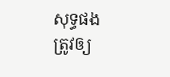សុទ្ធផង
ត្រូវឲ្យ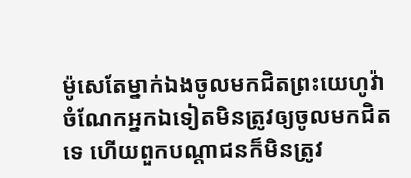ម៉ូសេតែម្នាក់ឯងចូលមកជិតព្រះយេហូវ៉ា ចំណែកអ្នកឯទៀតមិនត្រូវឲ្យចូលមកជិតទេ ហើយពួកបណ្តាជនក៏មិនត្រូវ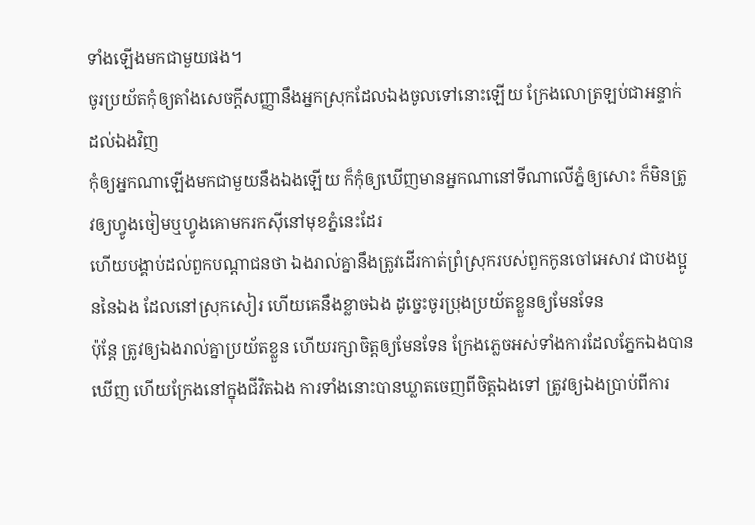ទាំងឡើងមកជាមួយផង។
ចូរប្រយ័តកុំឲ្យតាំងសេចក្ដីសញ្ញានឹងអ្នកស្រុកដែលឯងចូលទៅនោះឡើយ ក្រែងលោត្រឡប់ជាអន្ទាក់ដល់ឯងវិញ
កុំឲ្យអ្នកណាឡើងមកជាមួយនឹងឯងឡើយ ក៏កុំឲ្យឃើញមានអ្នកណានៅទីណាលើភ្នំឲ្យសោះ ក៏មិនត្រូវឲ្យហ្វូងចៀមឬហ្វូងគោមករកស៊ីនៅមុខភ្នំនេះដែរ
ហើយបង្គាប់ដល់ពួកបណ្តាជនថា ឯងរាល់គ្នានឹងត្រូវដើរកាត់ព្រំស្រុករបស់ពួកកូនចៅអេសាវ ជាបងប្អូននៃឯង ដែលនៅស្រុកសៀរ ហើយគេនឹងខ្លាចឯង ដូច្នេះចូរប្រុងប្រយ័តខ្លួនឲ្យមែនទែន
ប៉ុន្តែ ត្រូវឲ្យឯងរាល់គ្នាប្រយ័តខ្លួន ហើយរក្សាចិត្តឲ្យមែនទែន ក្រែងភ្លេចអស់ទាំងការដែលភ្នែកឯងបានឃើញ ហើយក្រែងនៅក្នុងជីវិតឯង ការទាំងនោះបានឃ្លាតចេញពីចិត្តឯងទៅ ត្រូវឲ្យឯងប្រាប់ពីការ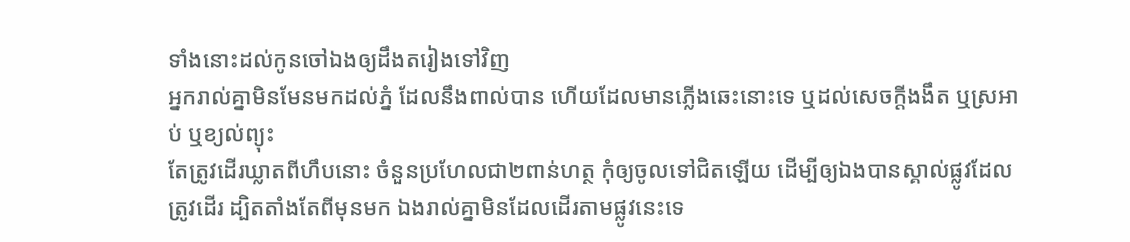ទាំងនោះដល់កូនចៅឯងឲ្យដឹងតរៀងទៅវិញ
អ្នករាល់គ្នាមិនមែនមកដល់ភ្នំ ដែលនឹងពាល់បាន ហើយដែលមានភ្លើងឆេះនោះទេ ឬដល់សេចក្ដីងងឹត ឬស្រអាប់ ឬខ្យល់ព្យុះ
តែត្រូវដើរឃ្លាតពីហឹបនោះ ចំនួនប្រហែលជា២ពាន់ហត្ថ កុំឲ្យចូលទៅជិតឡើយ ដើម្បីឲ្យឯងបានស្គាល់ផ្លូវដែលត្រូវដើរ ដ្បិតតាំងតែពីមុនមក ឯងរាល់គ្នាមិនដែលដើរតាមផ្លូវនេះទេ